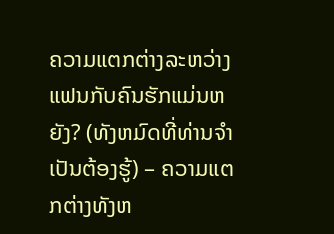ຄວາມແຕກຕ່າງລະຫວ່າງແຟນກັບຄົນຮັກແມ່ນຫຍັງ? (ທັງຫມົດທີ່ທ່ານຈໍາເປັນຕ້ອງຮູ້) – ຄວາມແຕກຕ່າງທັງຫ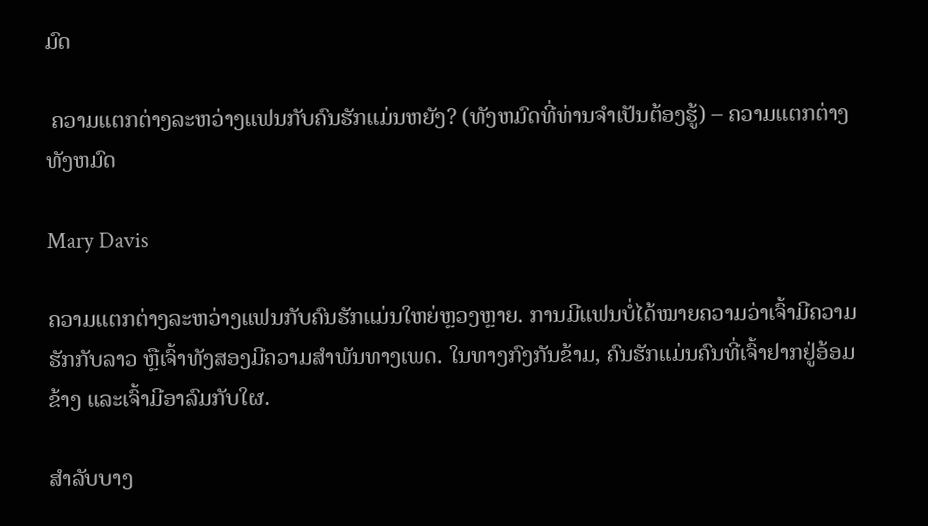ມົດ

 ຄວາມແຕກຕ່າງລະຫວ່າງແຟນກັບຄົນຮັກແມ່ນຫຍັງ? (ທັງຫມົດທີ່ທ່ານຈໍາເປັນຕ້ອງຮູ້) – ຄວາມແຕກຕ່າງທັງຫມົດ

Mary Davis

ຄວາມແຕກຕ່າງລະຫວ່າງແຟນກັບຄົນຮັກແມ່ນໃຫຍ່ຫຼວງຫຼາຍ. ການມີແຟນບໍ່ໄດ້ໝາຍຄວາມວ່າເຈົ້າມີຄວາມຮັກກັບລາວ ຫຼືເຈົ້າທັງສອງມີຄວາມສຳພັນທາງເພດ. ໃນທາງກົງກັນຂ້າມ, ຄົນຮັກແມ່ນຄົນທີ່ເຈົ້າຢາກຢູ່ອ້ອມຂ້າງ ແລະເຈົ້າມີອາລົມກັບໃຜ.

ສຳລັບບາງ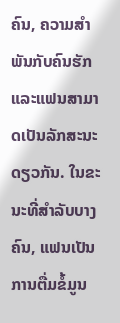ຄົນ, ຄວາມສໍາພັນກັບຄົນຮັກແລະແຟນສາມາດເປັນລັກສະນະດຽວກັນ. ໃນຂະນະທີ່ສໍາລັບບາງຄົນ, ແຟນເປັນການຕື່ມຂໍ້ມູນ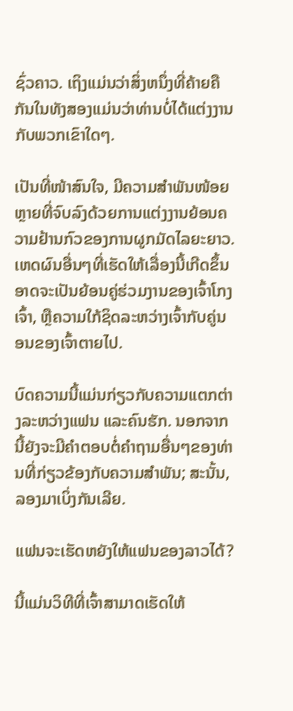ຊົ່ວຄາວ. ເຖິງແມ່ນວ່າສິ່ງຫນຶ່ງທີ່ຄ້າຍຄືກັນໃນທັງສອງແມ່ນວ່າທ່ານບໍ່ໄດ້ແຕ່ງງານກັບພວກເຂົາໃດໆ.

ເປັນທີ່ໜ້າສົນໃຈ, ມີຄວາມສຳພັນໜ້ອຍຫຼາຍທີ່ຈົບລົງດ້ວຍການແຕ່ງງານຍ້ອນຄວາມຢ້ານກົວຂອງການຜູກມັດໄລຍະຍາວ. ເຫດຜົນອື່ນໆທີ່ເຮັດໃຫ້ເລື່ອງນີ້ເກີດຂຶ້ນອາດຈະເປັນຍ້ອນຄູ່ຮ່ວມງານຂອງເຈົ້າໂກງເຈົ້າ, ຫຼືຄວາມໃກ້ຊິດລະຫວ່າງເຈົ້າກັບຄູ່ນອນຂອງເຈົ້າຕາຍໄປ.

ບົດຄວາມນີ້ແມ່ນກ່ຽວກັບຄວາມແຕກຕ່າງລະຫວ່າງແຟນ ແລະຄົນຮັກ. ນອກຈາກນີ້ຍັງຈະມີຄໍາຕອບຕໍ່ຄໍາຖາມອື່ນໆຂອງທ່ານທີ່ກ່ຽວຂ້ອງກັບຄວາມສໍາພັນ; ສະນັ້ນ, ລອງມາເບິ່ງກັນເລີຍ.

ແຟນຈະເຮັດຫຍັງໃຫ້ແຟນຂອງລາວໄດ້?

ນີ້ແມ່ນວິທີທີ່ເຈົ້າສາມາດເຮັດໃຫ້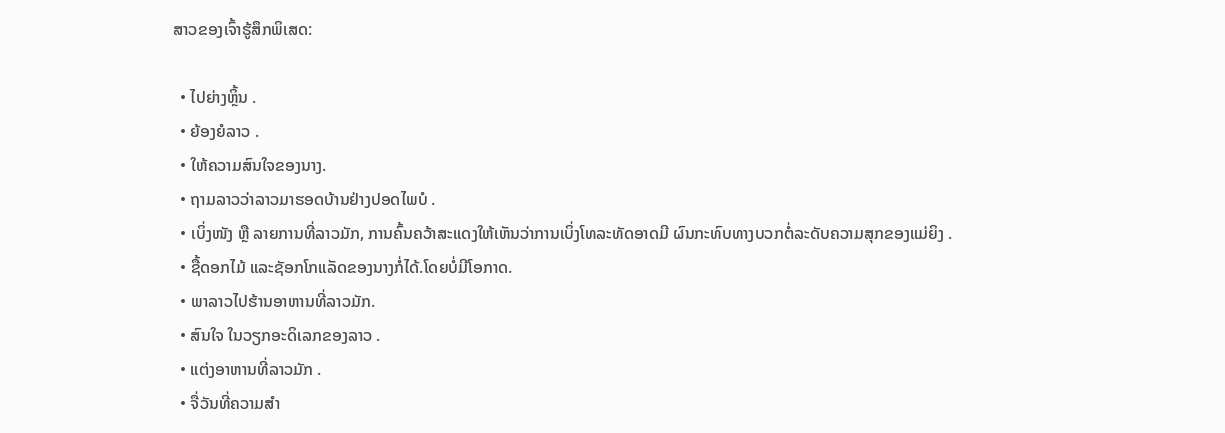ສາວຂອງເຈົ້າຮູ້ສຶກພິເສດ:

  • ໄປຍ່າງຫຼິ້ນ .
  • ຍ້ອງຍໍລາວ .
  • ໃຫ້ຄວາມສົນໃຈຂອງນາງ.
  • ຖາມລາວວ່າລາວມາຮອດບ້ານຢ່າງປອດໄພບໍ .
  • ເບິ່ງໜັງ ຫຼື ລາຍການທີ່ລາວມັກ, ການຄົ້ນຄວ້າສະແດງໃຫ້ເຫັນວ່າການເບິ່ງໂທລະທັດອາດມີ ຜົນກະທົບທາງບວກຕໍ່ລະດັບຄວາມສຸກຂອງແມ່ຍິງ .
  • ຊື້ດອກໄມ້ ແລະຊັອກໂກແລັດຂອງນາງກໍ່ໄດ້.ໂດຍບໍ່ມີໂອກາດ.
  • ພາລາວໄປຮ້ານອາຫານທີ່ລາວມັກ.
  • ສົນໃຈ ໃນວຽກອະດິເລກຂອງລາວ .
  • ແຕ່ງອາຫານທີ່ລາວມັກ .
  • ຈື່ວັນທີ່ຄວາມສຳ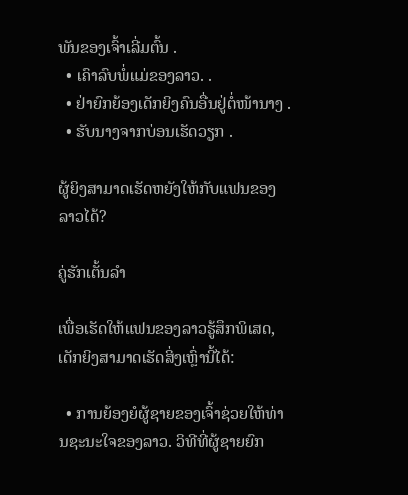ພັນຂອງເຈົ້າເລີ່ມຕົ້ນ .
  • ເຄົາລົບພໍ່ແມ່ຂອງລາວ. .
  • ຢ່າຍົກຍ້ອງເດັກຍິງຄົນອື່ນຢູ່ຕໍ່ໜ້ານາງ .
  • ຮັບນາງຈາກບ່ອນເຮັດວຽກ .

ຜູ້ຍິງສາມາດເຮັດຫຍັງໃຫ້ກັບແຟນຂອງລາວໄດ້?

ຄູ່ຮັກເຕັ້ນລຳ

ເພື່ອເຮັດໃຫ້ແຟນຂອງລາວຮູ້ສຶກພິເສດ, ເດັກຍິງສາມາດເຮັດສິ່ງເຫຼົ່ານີ້ໄດ້:

  • ການຍ້ອງຍໍຜູ້ຊາຍຂອງເຈົ້າຊ່ວຍໃຫ້ທ່ານຊະນະໃຈຂອງລາວ. ວິທີທີ່ຜູ້ຊາຍຍົກ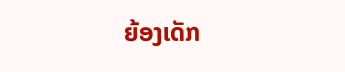ຍ້ອງເດັກ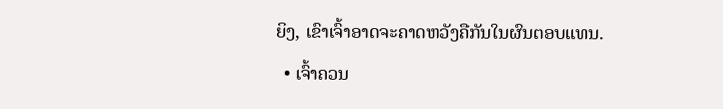ຍິງ, ເຂົາເຈົ້າອາດຈະຄາດຫວັງຄືກັນໃນຜົນຕອບແທນ.
  • ເຈົ້າຄວນ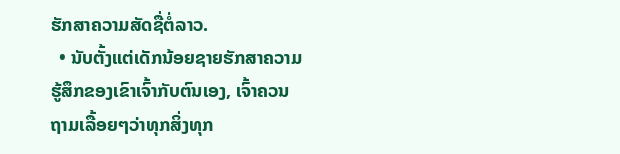ຮັກສາຄວາມສັດຊື່ຕໍ່ລາວ.
  • ນັບຕັ້ງແຕ່ເດັກນ້ອຍຊາຍຮັກສາຄວາມຮູ້ສຶກຂອງເຂົາເຈົ້າກັບຕົນເອງ, ເຈົ້າຄວນຖາມເລື້ອຍໆວ່າທຸກສິ່ງທຸກ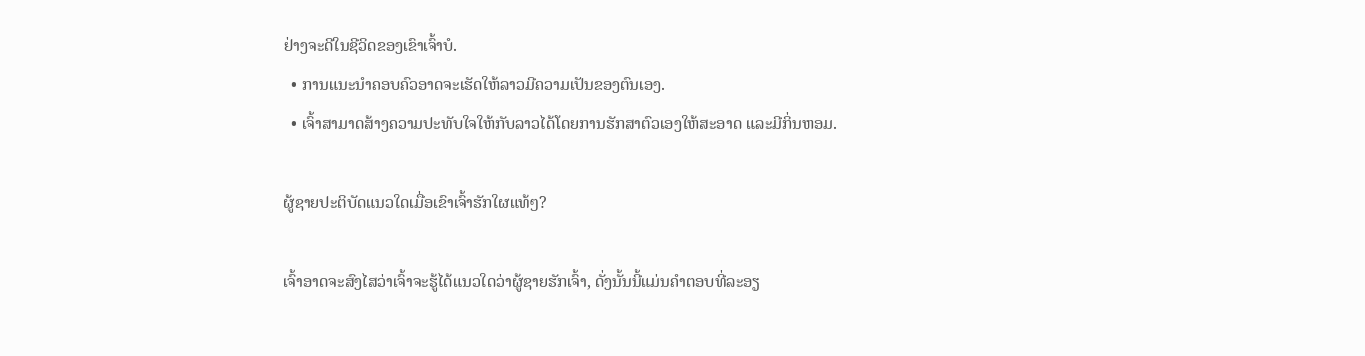ຢ່າງຈະດີໃນຊີວິດຂອງເຂົາເຈົ້າບໍ.
  • ການແນະນຳຄອບຄົວອາດຈະເຮັດໃຫ້ລາວມີຄວາມເປັນຂອງຕົນເອງ.
  • ເຈົ້າສາມາດສ້າງຄວາມປະທັບໃຈໃຫ້ກັບລາວໄດ້ໂດຍການຮັກສາຕົວເອງໃຫ້ສະອາດ ແລະມີກິ່ນຫອມ.

ຜູ້ຊາຍປະຕິບັດແນວໃດເມື່ອເຂົາເຈົ້າຮັກໃຜແທ້ໆ?

ເຈົ້າອາດຈະສົງໄສວ່າເຈົ້າຈະຮູ້ໄດ້ແນວໃດວ່າຜູ້ຊາຍຮັກເຈົ້າ, ດັ່ງນັ້ນນີ້ແມ່ນຄຳຕອບທີ່ລະອຽ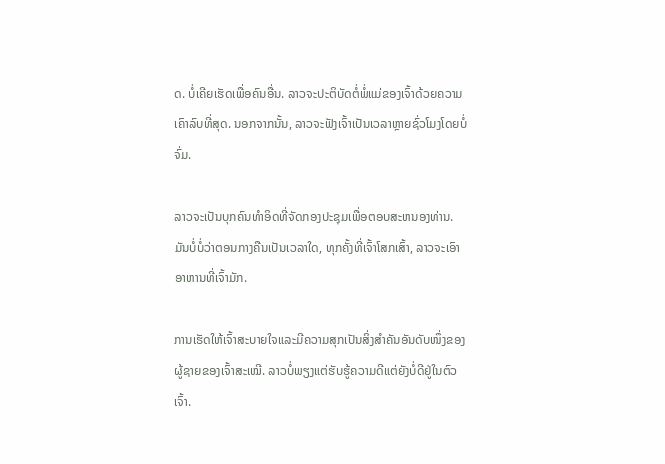ດ. ບໍ່ເຄີຍເຮັດເພື່ອຄົນອື່ນ. ລາວຈະປະຕິບັດຕໍ່ພໍ່ແມ່ຂອງເຈົ້າດ້ວຍຄວາມເຄົາລົບທີ່ສຸດ. ນອກຈາກນັ້ນ, ລາວຈະຟັງເຈົ້າເປັນເວລາຫຼາຍຊົ່ວໂມງໂດຍບໍ່ຈົ່ມ.

ລາວຈະເປັນບຸກຄົນທໍາອິດທີ່ຈັດກອງປະຊຸມເພື່ອຕອບສະຫນອງທ່ານ. ມັນບໍ່ບໍ່ວ່າຕອນກາງຄືນເປັນເວລາໃດ, ທຸກຄັ້ງທີ່ເຈົ້າໂສກເສົ້າ, ລາວຈະເອົາອາຫານທີ່ເຈົ້າມັກ.

ການເຮັດໃຫ້ເຈົ້າສະບາຍໃຈແລະມີຄວາມສຸກເປັນສິ່ງສຳຄັນອັນດັບໜຶ່ງຂອງຜູ້ຊາຍຂອງເຈົ້າສະເໝີ. ລາວບໍ່ພຽງແຕ່ຮັບຮູ້ຄວາມດີແຕ່ຍັງບໍ່ດີຢູ່ໃນຕົວເຈົ້າ.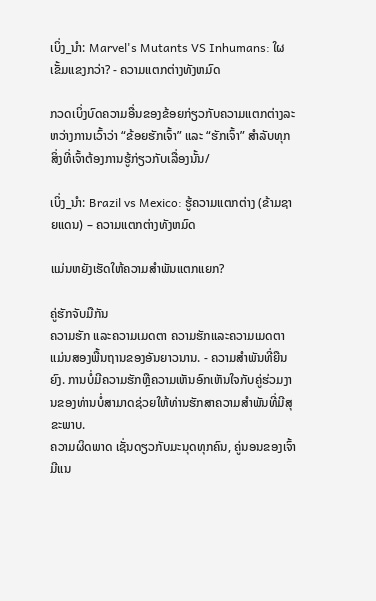ເບິ່ງ_ນຳ: Marvel's Mutants VS Inhumans: ໃຜເຂັ້ມແຂງກວ່າ? - ຄວາມແຕກຕ່າງທັງຫມົດ

ກວດເບິ່ງບົດຄວາມອື່ນຂອງຂ້ອຍກ່ຽວກັບຄວາມແຕກຕ່າງລະຫວ່າງການເວົ້າວ່າ “ຂ້ອຍຮັກເຈົ້າ” ແລະ “ຮັກເຈົ້າ” ສໍາລັບທຸກສິ່ງທີ່ເຈົ້າຕ້ອງການຮູ້ກ່ຽວກັບເລື່ອງນັ້ນ/

ເບິ່ງ_ນຳ: Brazil vs Mexico: ຮູ້ຄວາມແຕກຕ່າງ (ຂ້າມຊາຍແດນ) – ຄວາມແຕກຕ່າງທັງຫມົດ

ແມ່ນຫຍັງເຮັດໃຫ້ຄວາມສຳພັນແຕກແຍກ?

ຄູ່ຮັກຈັບມືກັນ
ຄວາມຮັກ ແລະຄວາມເມດຕາ ຄວາມຮັກແລະຄວາມເມດຕາແມ່ນສອງພື້ນຖານຂອງອັນຍາວນານ. - ຄວາມສໍາພັນທີ່ຍືນຍົງ. ການບໍ່ມີຄວາມຮັກຫຼືຄວາມເຫັນອົກເຫັນໃຈກັບຄູ່ຮ່ວມງານຂອງທ່ານບໍ່ສາມາດຊ່ວຍໃຫ້ທ່ານຮັກສາຄວາມສໍາພັນທີ່ມີສຸຂະພາບ.
ຄວາມຜິດພາດ ເຊັ່ນດຽວກັບມະນຸດທຸກຄົນ, ຄູ່ນອນຂອງເຈົ້າມີແນ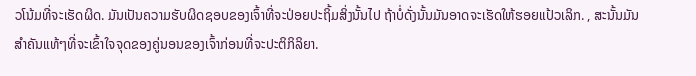ວໂນ້ມທີ່ຈະເຮັດຜິດ. ມັນເປັນຄວາມຮັບຜິດຊອບຂອງເຈົ້າທີ່ຈະປ່ອຍປະຖິ້ມສິ່ງນັ້ນໄປ ຖ້າບໍ່ດັ່ງນັ້ນມັນອາດຈະເຮັດໃຫ້ຮອຍແປ້ວເລິກ. , ສະນັ້ນມັນສໍາຄັນແທ້ໆທີ່ຈະເຂົ້າໃຈຈຸດຂອງຄູ່ນອນຂອງເຈົ້າກ່ອນທີ່ຈະປະຕິກິລິຍາ.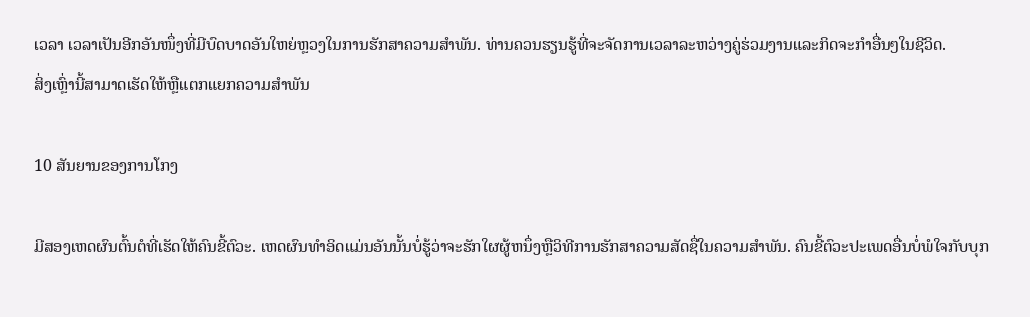ເວລາ ເວລາເປັນອີກອັນໜຶ່ງທີ່ມີບົດບາດອັນໃຫຍ່ຫຼວງໃນການຮັກສາຄວາມສຳພັນ. ທ່ານຄວນຮຽນຮູ້ທີ່ຈະຈັດການເວລາລະຫວ່າງຄູ່ຮ່ວມງານແລະກິດຈະກໍາອື່ນໆໃນຊີວິດ.
ສິ່ງເຫຼົ່ານີ້ສາມາດເຮັດໃຫ້ຫຼືແຕກແຍກຄວາມສໍາພັນ

10 ສັນຍານຂອງການໂກງ

ມີສອງເຫດຜົນຕົ້ນຕໍທີ່ເຮັດໃຫ້ຄົນຂີ້ຕົວະ. ເຫດຜົນທໍາອິດແມ່ນອັນນັ້ນບໍ່ຮູ້ວ່າຈະຮັກໃຜຜູ້ຫນຶ່ງຫຼືວິທີການຮັກສາຄວາມສັດຊື່ໃນຄວາມສໍາພັນ. ຄົນຂີ້ຕົວະປະເພດອື່ນບໍ່ພໍໃຈກັບບຸກ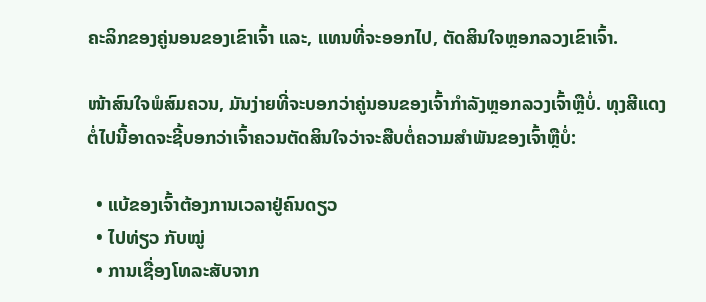ຄະລິກຂອງຄູ່ນອນຂອງເຂົາເຈົ້າ ແລະ, ແທນທີ່ຈະອອກໄປ, ຕັດສິນໃຈຫຼອກລວງເຂົາເຈົ້າ.

ໜ້າສົນໃຈພໍສົມຄວນ, ມັນງ່າຍທີ່ຈະບອກວ່າຄູ່ນອນຂອງເຈົ້າກຳລັງຫຼອກລວງເຈົ້າຫຼືບໍ່. ທຸງສີແດງຕໍ່ໄປນີ້ອາດຈະຊີ້ບອກວ່າເຈົ້າຄວນຕັດສິນໃຈວ່າຈະສືບຕໍ່ຄວາມສຳພັນຂອງເຈົ້າຫຼືບໍ່:

  • ແບ້ຂອງເຈົ້າຕ້ອງການເວລາຢູ່ຄົນດຽວ
  • ໄປທ່ຽວ ກັບໝູ່
  • ການເຊື່ອງໂທລະສັບຈາກ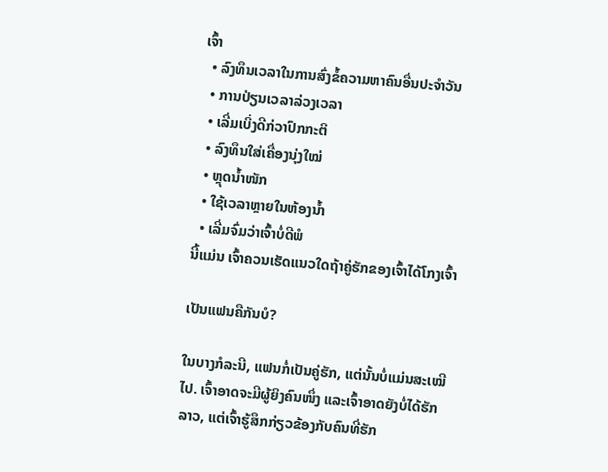ເຈົ້າ
  • ລົງທຶນເວລາໃນການສົ່ງຂໍ້ຄວາມຫາຄົນອື່ນປະຈໍາວັນ
  • ການປ່ຽນເວລາລ່ວງເວລາ
  • ເລີ່ມເບິ່ງດີກ່ວາປົກກະຕິ
  • ລົງທຶນໃສ່ເຄື່ອງນຸ່ງໃໝ່
  • ຫຼຸດນ້ຳໜັກ
  • ໃຊ້ເວລາຫຼາຍໃນຫ້ອງນ້ຳ
  • ເລີ່ມຈົ່ມວ່າເຈົ້າບໍ່ດີພໍ
ນີ້ແມ່ນ ເຈົ້າຄວນເຮັດແນວໃດຖ້າຄູ່ຮັກຂອງເຈົ້າໄດ້ໂກງເຈົ້າ

ເປັນແຟນຄືກັນບໍ?

ໃນບາງກໍລະນີ, ແຟນກໍ່ເປັນຄູ່ຮັກ, ແຕ່ນັ້ນບໍ່ແມ່ນສະເໝີໄປ. ເຈົ້າອາດຈະມີຜູ້ຍິງຄົນໜຶ່ງ ແລະເຈົ້າອາດຍັງບໍ່ໄດ້ຮັກລາວ, ແຕ່ເຈົ້າຮູ້ສຶກກ່ຽວຂ້ອງກັບຄົນທີ່ຮັກ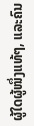ຜູ້ໃດຜູ້ໜຶ່ງແທ້ໆ, ແລະຄົນ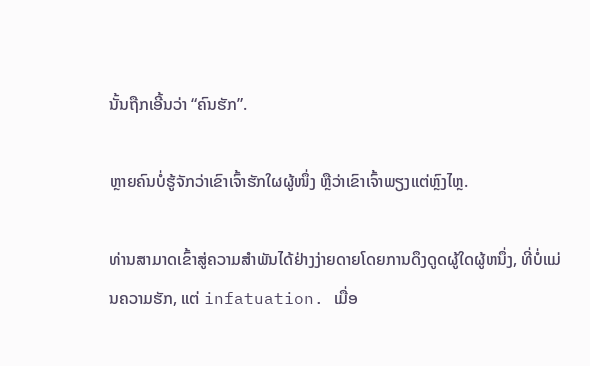ນັ້ນຖືກເອີ້ນວ່າ “ຄົນຮັກ”.

ຫຼາຍຄົນບໍ່ຮູ້ຈັກວ່າເຂົາເຈົ້າຮັກໃຜຜູ້ໜຶ່ງ ຫຼືວ່າເຂົາເຈົ້າພຽງແຕ່ຫຼົງໄຫຼ.

ທ່ານສາມາດເຂົ້າສູ່ຄວາມສໍາພັນໄດ້ຢ່າງງ່າຍດາຍໂດຍການດຶງດູດຜູ້ໃດຜູ້ຫນຶ່ງ, ທີ່ບໍ່ແມ່ນຄວາມຮັກ, ແຕ່ infatuation. ເມື່ອ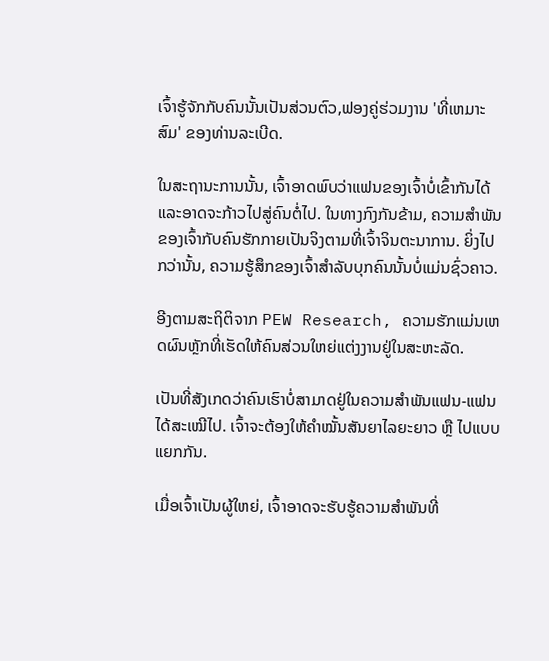ເຈົ້າຮູ້ຈັກກັບຄົນນັ້ນເປັນສ່ວນຕົວ,ຟອງຄູ່ຮ່ວມງານ 'ທີ່ເຫມາະສົມ' ຂອງທ່ານລະເບີດ.

ໃນສະຖານະການນັ້ນ, ເຈົ້າອາດພົບວ່າແຟນຂອງເຈົ້າບໍ່ເຂົ້າກັນໄດ້ ແລະອາດຈະກ້າວໄປສູ່ຄົນຕໍ່ໄປ. ໃນທາງກົງກັນຂ້າມ, ຄວາມສໍາພັນຂອງເຈົ້າກັບຄົນຮັກກາຍເປັນຈິງຕາມທີ່ເຈົ້າຈິນຕະນາການ. ຍິ່ງໄປກວ່ານັ້ນ, ຄວາມຮູ້ສຶກຂອງເຈົ້າສໍາລັບບຸກຄົນນັ້ນບໍ່ແມ່ນຊົ່ວຄາວ.

ອີງຕາມສະຖິຕິຈາກ PEW Research, ຄວາມຮັກແມ່ນເຫດຜົນຫຼັກທີ່ເຮັດໃຫ້ຄົນສ່ວນໃຫຍ່ແຕ່ງງານຢູ່ໃນສະຫະລັດ.

ເປັນທີ່ສັງເກດວ່າຄົນເຮົາບໍ່ສາມາດຢູ່ໃນຄວາມສຳພັນແຟນ-ແຟນໄດ້ສະເໝີໄປ. ເຈົ້າຈະຕ້ອງໃຫ້ຄຳໝັ້ນສັນຍາໄລຍະຍາວ ຫຼື ໄປແບບແຍກກັນ.

ເມື່ອເຈົ້າເປັນຜູ້ໃຫຍ່, ເຈົ້າອາດຈະຮັບຮູ້ຄວາມສຳພັນທີ່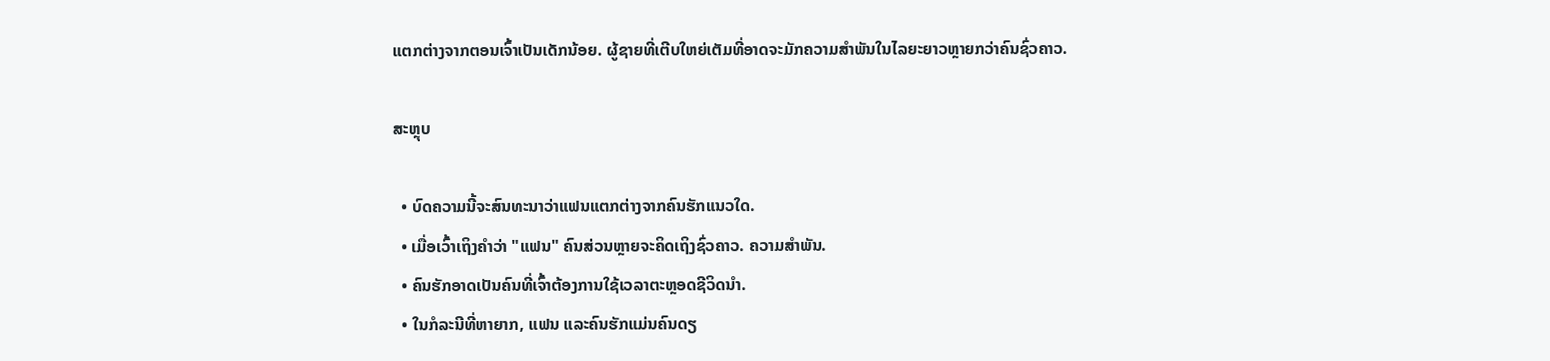ແຕກຕ່າງຈາກຕອນເຈົ້າເປັນເດັກນ້ອຍ. ຜູ້ຊາຍທີ່ເຕີບໃຫຍ່ເຕັມທີ່ອາດຈະມັກຄວາມສໍາພັນໃນໄລຍະຍາວຫຼາຍກວ່າຄົນຊົ່ວຄາວ.

ສະຫຼຸບ

  • ບົດຄວາມນີ້ຈະສົນທະນາວ່າແຟນແຕກຕ່າງຈາກຄົນຮັກແນວໃດ.
  • ເມື່ອເວົ້າເຖິງຄຳວ່າ "ແຟນ" ຄົນສ່ວນຫຼາຍຈະຄິດເຖິງຊົ່ວຄາວ. ຄວາມສໍາພັນ.
  • ຄົນຮັກອາດເປັນຄົນທີ່ເຈົ້າຕ້ອງການໃຊ້ເວລາຕະຫຼອດຊີວິດນຳ.
  • ໃນກໍລະນີທີ່ຫາຍາກ, ແຟນ ແລະຄົນຮັກແມ່ນຄົນດຽ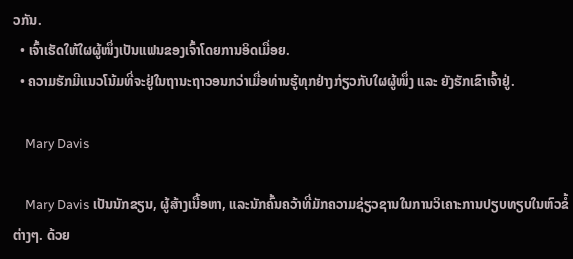ວກັນ.
  • ເຈົ້າເຮັດໃຫ້ໃຜຜູ້ໜຶ່ງເປັນແຟນຂອງເຈົ້າໂດຍການອິດເມື່ອຍ.
  • ຄວາມຮັກມີແນວໂນ້ມທີ່ຈະຢູ່ໃນຖານະຖາວອນກວ່າເມື່ອທ່ານຮູ້ທຸກຢ່າງກ່ຽວກັບໃຜຜູ້ໜຶ່ງ ແລະ ຍັງຮັກເຂົາເຈົ້າຢູ່.

    Mary Davis

    Mary Davis ເປັນນັກຂຽນ, ຜູ້ສ້າງເນື້ອຫາ, ແລະນັກຄົ້ນຄວ້າທີ່ມັກຄວາມຊ່ຽວຊານໃນການວິເຄາະການປຽບທຽບໃນຫົວຂໍ້ຕ່າງໆ. ດ້ວຍ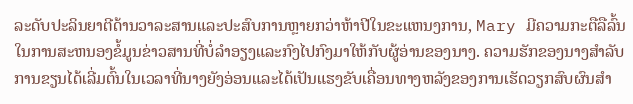ລະດັບປະລິນຍາຕີດ້ານວາລະສານແລະປະສົບການຫຼາຍກວ່າຫ້າປີໃນຂະແຫນງການ, Mary ມີຄວາມກະຕືລືລົ້ນໃນການສະຫນອງຂໍ້ມູນຂ່າວສານທີ່ບໍ່ລໍາອຽງແລະກົງໄປກົງມາໃຫ້ກັບຜູ້ອ່ານຂອງນາງ. ຄວາມຮັກຂອງນາງສໍາລັບການຂຽນໄດ້ເລີ່ມຕົ້ນໃນເວລາທີ່ນາງຍັງອ່ອນແລະໄດ້ເປັນແຮງຂັບເຄື່ອນທາງຫລັງຂອງການເຮັດວຽກສົບຜົນສໍາ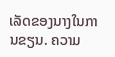ເລັດຂອງນາງໃນການຂຽນ. ຄວາມ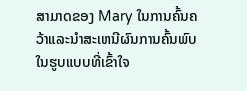ສາມາດຂອງ Mary ໃນການຄົ້ນຄວ້າແລະນໍາສະເຫນີຜົນການຄົ້ນພົບໃນຮູບແບບທີ່ເຂົ້າໃຈ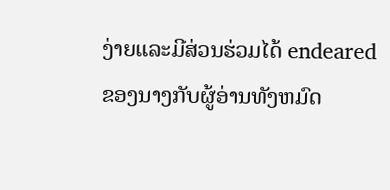ງ່າຍແລະມີສ່ວນຮ່ວມໄດ້ endeared ຂອງນາງກັບຜູ້ອ່ານທັງຫມົດ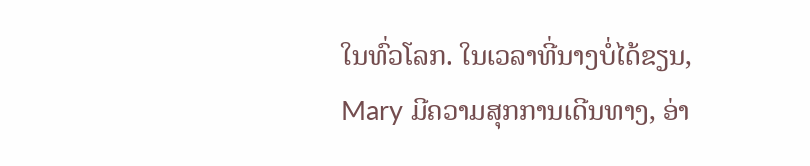ໃນທົ່ວໂລກ. ໃນເວລາທີ່ນາງບໍ່ໄດ້ຂຽນ, Mary ມີຄວາມສຸກການເດີນທາງ, ອ່າ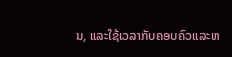ນ, ແລະໃຊ້ເວລາກັບຄອບຄົວແລະຫ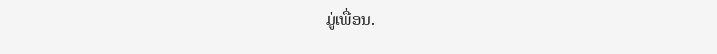ມູ່ເພື່ອນ.